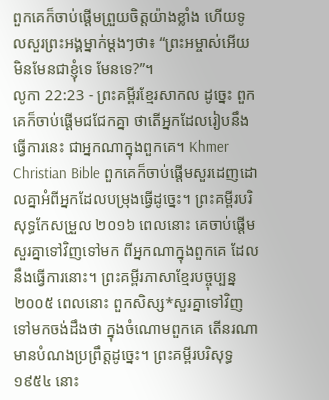ពួកគេក៏ចាប់ផ្ដើមព្រួយចិត្តយ៉ាងខ្លាំង ហើយទូលសួរព្រះអង្គម្នាក់ម្ដងៗថា៖ “ព្រះអម្ចាស់អើយ មិនមែនជាខ្ញុំទេ មែនទេ?”។
លូកា 22:23 - ព្រះគម្ពីរខ្មែរសាកល ដូច្នេះ ពួកគេក៏ចាប់ផ្ដើមជជែកគ្នា ថាតើអ្នកដែលរៀបនឹងធ្វើការនេះ ជាអ្នកណាក្នុងពួកគេ។ Khmer Christian Bible ពួកគេក៏ចាប់ផ្ដើមសួរដេញដោលគ្នាអំពីអ្នកដែលបម្រុងធ្វើដូច្នេះ។ ព្រះគម្ពីរបរិសុទ្ធកែសម្រួល ២០១៦ ពេលនោះ គេចាប់ផ្តើមសួរគ្នាទៅវិញទៅមក ពីអ្នកណាក្នុងពួកគេ ដែលនឹងធ្វើការនោះ។ ព្រះគម្ពីរភាសាខ្មែរបច្ចុប្បន្ន ២០០៥ ពេលនោះ ពួកសិស្ស*សួរគ្នាទៅវិញទៅមកចង់ដឹងថា ក្នុងចំណោមពួកគេ តើនរណាមានបំណងប្រព្រឹត្តដូច្នេះ។ ព្រះគម្ពីរបរិសុទ្ធ ១៩៥៤ នោះ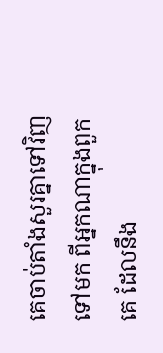គេចាប់តាំងសួរគ្នាទៅវិញទៅមក ពីអ្នកណាក្នុងពួកគេ ដែលនឹង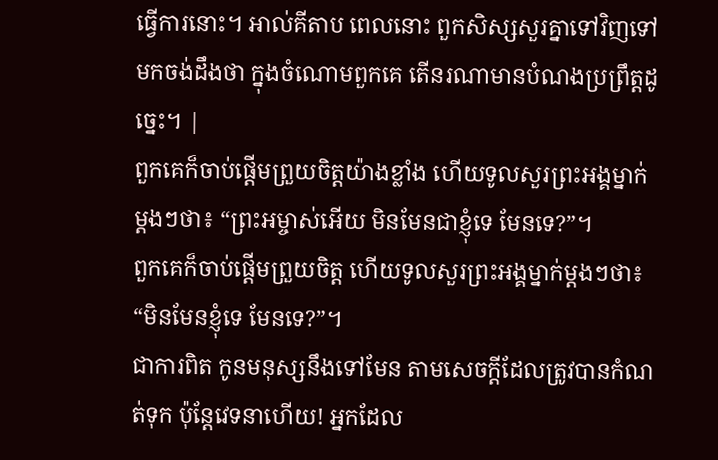ធ្វើការនោះ។ អាល់គីតាប ពេលនោះ ពួកសិស្សសួរគ្នាទៅវិញទៅមកចង់ដឹងថា ក្នុងចំណោមពួកគេ តើនរណាមានបំណងប្រព្រឹត្ដដូច្នេះ។ |
ពួកគេក៏ចាប់ផ្ដើមព្រួយចិត្តយ៉ាងខ្លាំង ហើយទូលសួរព្រះអង្គម្នាក់ម្ដងៗថា៖ “ព្រះអម្ចាស់អើយ មិនមែនជាខ្ញុំទេ មែនទេ?”។
ពួកគេក៏ចាប់ផ្ដើមព្រួយចិត្ត ហើយទូលសួរព្រះអង្គម្នាក់ម្ដងៗថា៖ “មិនមែនខ្ញុំទេ មែនទេ?”។
ជាការពិត កូនមនុស្សនឹងទៅមែន តាមសេចក្ដីដែលត្រូវបានកំណត់ទុក ប៉ុន្តែវេទនាហើយ! អ្នកដែល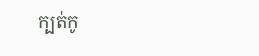ក្បត់កូ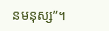នមនុស្ស”។